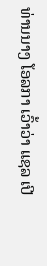ທ່ານນາງ ໂອລກາ ເວົ້າວ່າ ແຊລ ເປີ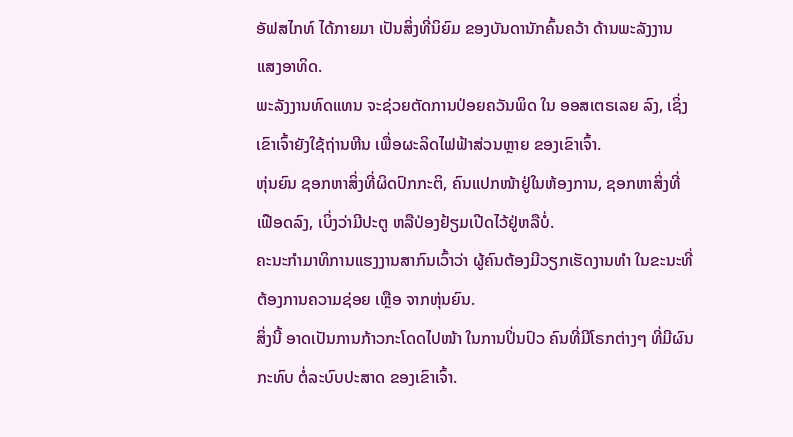ອັຟສໄກທ໌ ໄດ້ກາຍມາ ເປັນສິ່ງທີ່ນິຍົມ ຂອງບັນດານັກຄົ້ນຄວ້າ ດ້ານພະລັງງານ ແສງອາທິດ.
ພະລັງງານທົດແທນ ຈະຊ່ວຍຕັດການປ່ອຍຄວັນພິດ ໃນ ອອສເຕຣເລຍ ລົງ, ເຊິ່ງເຂົາເຈົ້າຍັງໃຊ້ຖ່ານຫີນ ເພື່ອຜະລິດໄຟຟ້າສ່ວນຫຼາຍ ຂອງເຂົາເຈົ້າ.
ຫຸ່ນຍົນ ຊອກຫາສິ່ງທີ່ຜິດປົກກະຕິ, ຄົນແປກໜ້າຢູ່ໃນຫ້ອງການ, ຊອກຫາສິ່ງທີ່ເຟືອດລົງ, ເບິ່ງວ່າມີປະຕູ ຫລືປ່ອງຢ້ຽມເປີດໄວ້ຢູ່ຫລືບໍ່.
ຄະນະກຳມາທິການແຮງງານສາກົນເວົ້າວ່າ ຜູ້ຄົນຕ້ອງມີວຽກເຮັດງານທຳ ໃນຂະນະທີ່ຕ້ອງການຄວາມຊ່ອຍ ເຫຼືອ ຈາກຫຸ່ນຍົນ.
ສິ່ງນີ້ ອາດເປັນການກ້າວກະໂດດໄປໜ້າ ໃນການປິ່ນປົວ ຄົນທີ່ມີໂຣກຕ່າງໆ ທີ່ມີຜົນກະທົບ ຕໍ່ລະບົບປະສາດ ຂອງເຂົາເຈົ້າ.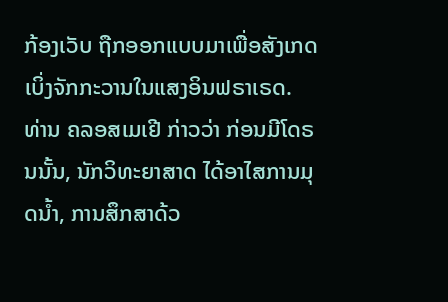ກ້ອງເວັບ ຖືກອອກແບບມາເພື່ອສັງເກດເບິ່ງຈັກກະວານໃນແສງອິນຟຣາເຣດ.
ທ່ານ ຄລອສເມເຢີ ກ່າວວ່າ ກ່ອນມີໂດຣນນັ້ນ, ນັກວິທະຍາສາດ ໄດ້ອາໄສການມຸດນ້ຳ, ການສຶກສາດ້ວ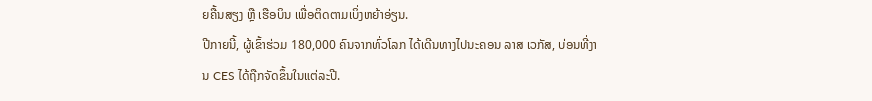ຍຄື້ນສຽງ ຫຼື ເຮືອບິນ ເພື່ອຕິດຕາມເບິ່ງຫຍ້າອ່ຽນ.
ປີກາຍນີ້, ຜູ້ເຂົ້າຮ່ວມ 180,000 ຄົນຈາກທົ່ວໂລກ ໄດ້ເດີນທາງໄປນະຄອນ ລາສ ເວກັສ, ບ່ອນທີ່ງານ CES ໄດ້ຖືກຈັດຂຶ້ນໃນແຕ່ລະປີ.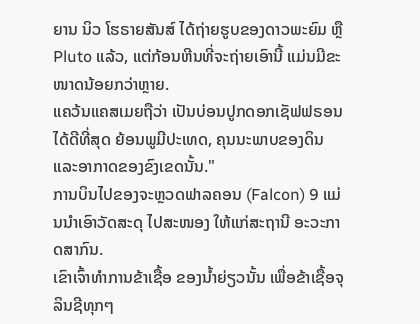ຍານ ນິວ ໂຮຣາຍສັນສ໌ ໄດ້ຖ່າຍຮູບຂອງດາວພະຍົມ ຫຼື Pluto ແລ້ວ, ແຕ່ກ້ອນຫີນທີ່ຈະຖ່າຍເອົານີ້ ແມ່ນມີຂະໜາດນ້ອຍກວ່າຫຼາຍ.
ແຄວ້ນແຄສເມຍຖືວ່າ ເປັນບ່ອນປູກດອກເຊັຟຟຣອນ ໄດ້ດີທີ່ສຸດ ຍ້ອນພູມີປະເທດ, ຄຸນນະພາບຂອງດິນ ແລະອາກາດຂອງຂົງເຂດນັ້ນ."
ການບິນໄປຂອງຈະຫຼວດຟາລຄອນ (Falcon) 9 ແມ່ນນຳເອົາວັດສະດຸ ໄປສະໜອງ ໃຫ້ແກ່ສະຖານີ ອະວະກາດສາກົນ.
ເຂົາເຈົ້າທຳການຂ້າເຊື້ອ ຂອງນ້ຳຍ່ຽວນັ້ນ ເພື່ອຂ້າເຊື້ອຈຸລິນຊີທຸກໆ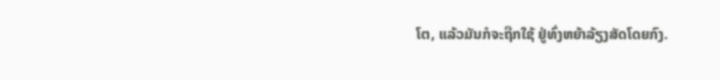ໂຕ, ແລ້ວມັນກໍຈະຖືກໃຊ້ ຢູ່ທົ່ງຫຍ້າລ້ຽງສັດໂດຍກົງ.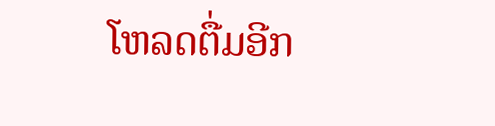ໂຫລດຕື່ມອີກ